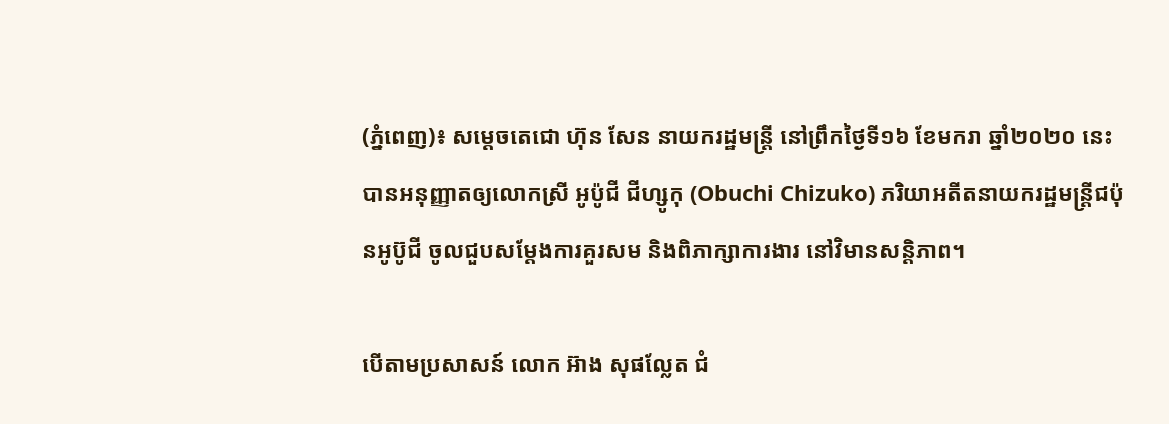(ភ្នំពេញ)៖ សម្ដេចតេជោ ហ៊ុន សែន នាយករដ្ឋមន្ត្រី នៅព្រឹកថ្ងៃទី១៦ ខែមករា ឆ្នាំ២០២០ នេះ បានអនុញ្ញាតឲ្យលោកស្រី អូប៉ូជី ជីហ្សូកុ (Obuchi Chizuko) ភរិយាអតីតនាយករដ្ឋមន្ត្រីជប៉ុនអូប៊ូជី ចូលជួបសម្តែងការគួរសម និងពិភាក្សាការងារ នៅវិមានសន្តិភាព។

បើតាមប្រសាសន៍ លោក អ៊ាង សុផល្លែត ជំ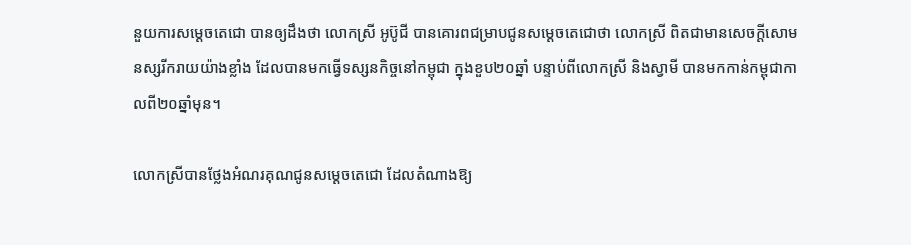នួយការសម្តេចតេជោ បានឲ្យដឹងថា លោកស្រី អូប៊ូជី បានគោរពជម្រាបជូនសម្ដេចតេជោថា លោកស្រី ពិតជាមានសេចក្ដីសោមនស្សរីករាយយ៉ាងខ្លាំង ដែលបានមកធ្វើទស្សនកិច្ចនៅកម្ពុជា ក្នុងខួប២០ឆ្នាំ បន្ទាប់ពីលោកស្រី និងស្វាមី បានមកកាន់កម្ពុជាកាលពី២០ឆ្នាំមុន។

លោកស្រីបានថ្លែងអំណរគុណជូនសម្ដេចតេជោ ដែលតំណាងឱ្យ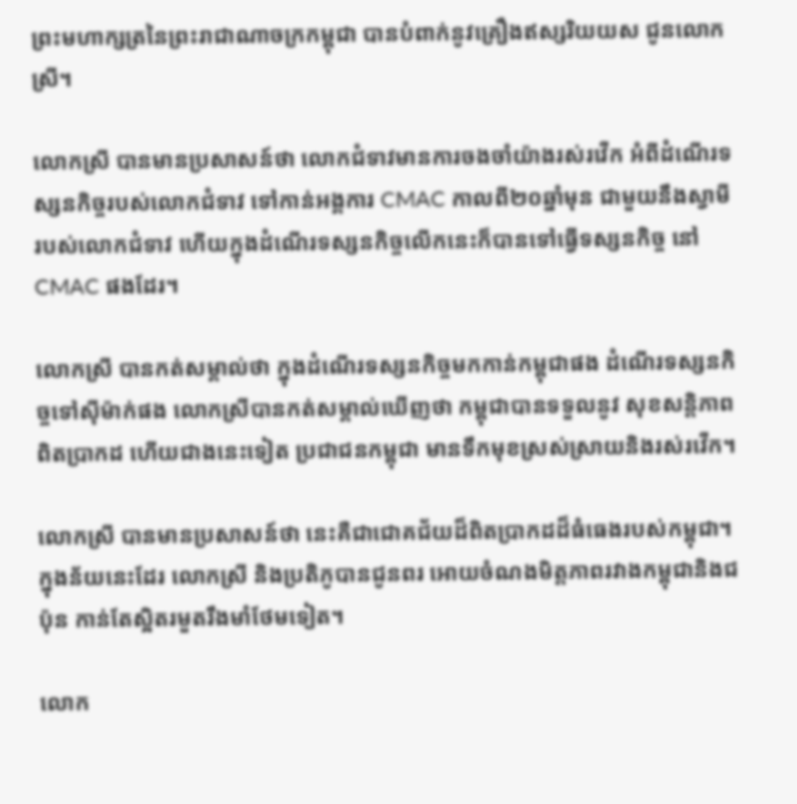ព្រះមហាក្សត្រនៃព្រះរាជាណាចក្រកម្ពុជា បានបំពាក់នូវគ្រឿងឥស្សរិយយស ជូនលោកស្រី។

លោកស្រី បានមានប្រសាសន៍ថា លោកជំទាវមានការចងចាំយ៉ាងរស់រវើក អំពីដំណើរទស្សនកិច្ចរបស់លោកជំទាវ ទៅកាន់អង្គការ CMAC កាលពី២០ឆ្នាំមុន ជាមួយនឹងស្វាមីរបស់លោកជំទាវ ហើយក្នុងដំណើរទស្សនកិច្ចលើកនេះក៏បានទៅធ្វើទស្សនកិច្ច នៅ CMAC ផងដែរ។

លោកស្រី បានកត់សម្គាល់ថា ក្នុងដំណើរទស្សនកិច្ចមកកាន់កម្ពុជាផង ដំណើរទស្សនកិច្ចទៅស៊ីម៉ាក់ផង លោកស្រីបានកត់សម្គាល់ឃើញថា កម្ពុជាបានទទួលនូវ សុខសន្តិភាពពិតប្រាកដ ហើយជាងនេះទៀត ប្រជាជនកម្ពុជា មានទឹកមុខស្រស់ស្រាយនិងរស់រវើក។

លោកស្រី បានមានប្រសាសន៍ថា នេះគឺជាជោគជ័យដ៏ពិតប្រាកដដ៏ធំធេងរបស់កម្ពុជា។ ក្នុងន័យនេះដែរ លោកស្រី និងប្រតិភូបានជូនពរ អោយចំណងមិត្តភាពរវាងកម្ពុជានិងជប៉ុន កាន់តែស្អិតរមួតរឹងមាំថែមទៀត។

លោក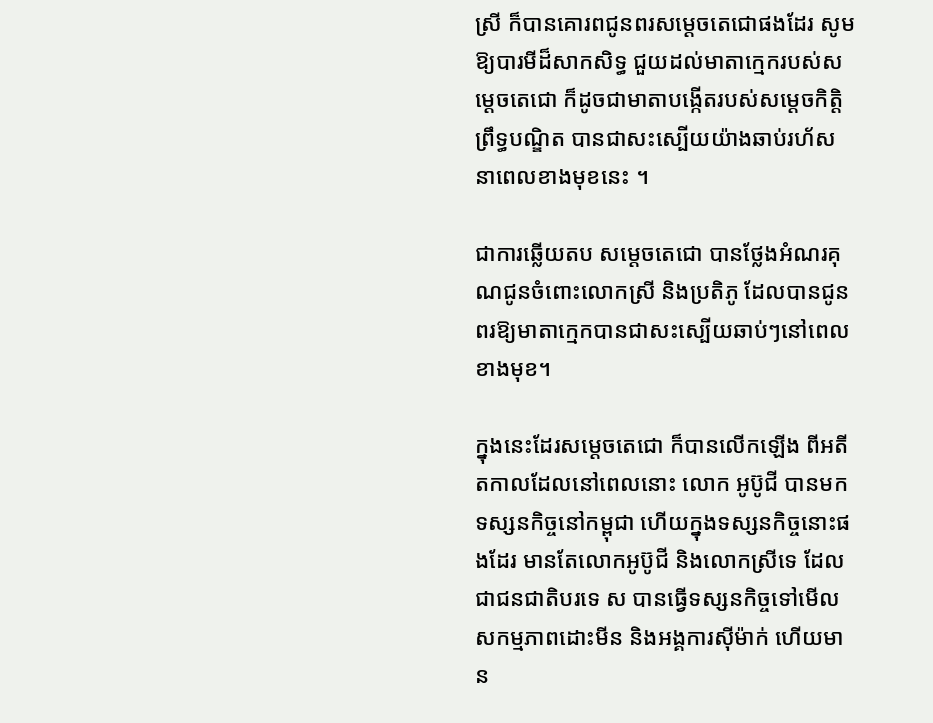ស្រី ក៏បានគោរពជូនពរសម្ដេចតេជោផងដែរ សូមឱ្យបារមីដ៏សាកសិទ្ធ ជួយដល់មាតាក្មេករបស់សម្ដេចតេជោ ក៏ដូចជាមាតាបង្កើតរបស់សម្ដេចកិតិ្តព្រឹទ្ធបណ្ឌិត បានជាសះស្បើយយ៉ាងឆាប់រហ័សនាពេលខាងមុខនេះ ។

ជាការឆ្លើយតប សម្ដេចតេជោ បានថ្លែងអំណរគុណជូនចំពោះលោកស្រី និងប្រតិភូ ដែលបានជូនពរឱ្យមាតាក្មេកបានជាសះស្បើយឆាប់ៗនៅពេលខាងមុខ។

ក្នុងនេះដែរសម្ដេចតេជោ ក៏បានលើកឡើង ពីអតីតកាលដែលនៅពេលនោះ លោក អូប៊ូជី បានមកទស្សនកិច្ចនៅកម្ពុជា ហើយក្នុងទស្សនកិច្ចនោះផងដែរ មានតែលោកអូប៊ូជី និងលោកស្រីទេ ដែលជាជនជាតិបរទេ ស បានធ្វើទស្សនកិច្ចទៅមើលសកម្មភាពដោះមីន និងអង្គការស៊ីម៉ាក់ ហើយមាន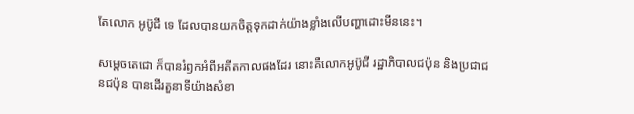តែលោក អូប៊ូជី ទេ ដែលបានយកចិត្តទុកដាក់យ៉ាងខ្លាំងលើបញ្ហាដោះមីននេះ។

សម្ដេចតេជោ ក៏បានរំឭកអំពីអតីតកាលផងដែរ នោះគឺលោកអូប៊ូជី រដ្ឋាភិបាលជប៉ុន និងប្រជាជនជប៉ុន បានដើរតួនាទីយ៉ាងសំខា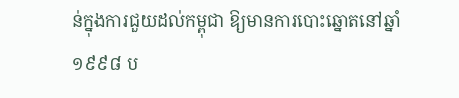ន់ក្នុងការជួយដល់កម្ពុជា ឱ្យមានការបោះឆ្នោតនៅឆ្នាំ១៩៩៨ ប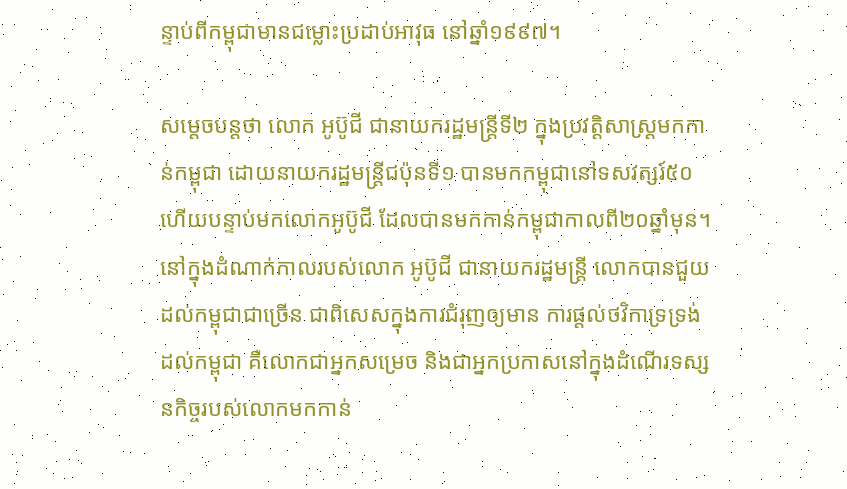ន្ទាប់ពីកម្ពុជាមានជម្លោះប្រដាប់អាវុធ នៅឆ្នាំ១៩៩៧។

សម្ដេចបន្តថា លោក អូប៊ូជី ជានាយករដ្ឋមន្ត្រីទី២ ក្នុងប្រវត្តិសាស្ត្រមកកាន់កម្ពុជា ដោយនាយករដ្ឋមន្ត្រីជប៉ុនទី១ បានមកកម្ពុជានៅទសវត្សរ៍៥០ ហើយបន្ទាប់មកលោកអូប៊ូជី ដែលបានមកកាន់កម្ពុជាកាលពី២០ឆ្នាំមុន។ នៅក្នុងដំណាក់កាលរបស់លោក អូប៊ូជី ជានាយករដ្ឋមន្ត្រី លោកបានជួយដល់កម្ពុជាជាច្រើន ជាពិសេសក្នុងការជំរុញឲ្យមាន ការផ្ដល់ថវិកាទ្រទ្រង់ដល់កម្ពុជា គឺលោកជាអ្នកសម្រេច និងជាអ្នកប្រកាសនៅក្នុងដំណើរទស្សនកិច្ចរបស់លោកមកកាន់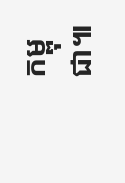កម្ពុជា៕